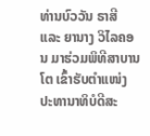ທ່ານບົວວັນ ຣາສີ ແລະ ຍານາງ ວິໄລຄອນ ມາຮ່ວມພິທີສາບານໂຕ ເຂົ້າຮັບຕຳແໜ່ງ ປະທານາທິບໍດີສະ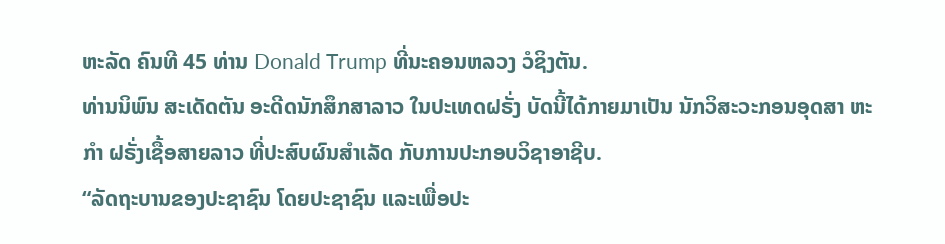ຫະລັດ ຄົນທີ 45 ທ່ານ Donald Trump ທີ່ນະຄອນຫລວງ ວໍຊິງຕັນ.
ທ່ານນິພົນ ສະເດັດຕັນ ອະດີດນັກສຶກສາລາວ ໃນປະເທດຝຣັ່ງ ບັດນີ້ໄດ້ກາຍມາເປັນ ນັກວິສະວະກອນອຸດສາ ຫະກຳ ຝຣັ່ງເຊື້ອສາຍລາວ ທີ່ປະສົບຜົນສຳເລັດ ກັບການປະກອບວິຊາອາຊີບ.
“ລັດຖະບານຂອງປະຊາຊົນ ໂດຍປະຊາຊົນ ແລະເພື່ອປະ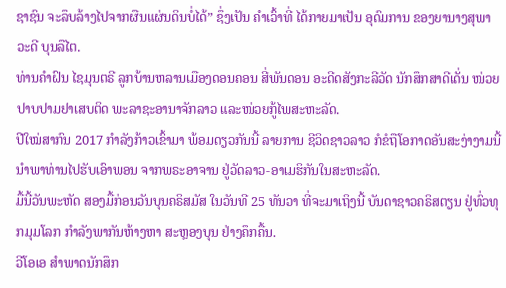ຊາຊົນ ຈະລຶບລ້າງໄປຈາກຜືນແຜ່ນດິນບໍ່ໄດ້” ຊຶ່ງເປັນ ຄຳເວົ້າທີ່ ໄດ້ກາຍມາເປັນ ອຸດົມການ ຂອງຍານາງສຸພາວະດີ ບຸນລືໄຕ.
ທ່ານຄຳຝົນ ໄຊມຸນຕຣີ ລູກບ້ານຫລານເມືອງດອນຄອນ ສີ່ພັນດອນ ອະດີດສັງກະລີວັດ ນັກສຶກສາດີເດັ່ນ ໜ່ວຍປາບປາມຢາເສບຕິດ ພະລາຊະອານາຈັກລາວ ແລະໜ່ວຍກູ້ໄພສະຫະລັດ.
ປີໃໝ່ສາກົນ 2017 ກຳລັງກ້າວເຂົ້າມາ ພ້ອມດຽວກັນນີ້ ລາຍການ ຊີວິດຊາວລາວ ກໍຂໍຖືໂອກາດອັນສະງ່າງາມນີ້ ນຳພາທ່ານໄປຮັບເອົາພອນ ຈາກພຣະອາຈານ ຢູ່ວັດລາວ-ອາເມຮິກັນໃນສະຫະລັດ.
ມື້ນີ້ວັນພະຫັດ ສອງມື້ກ່ອນວັນບຸນຄຣິສມັສ ໃນວັນທີ 25 ທັນວາ ທີ່ຈະມາເຖິງນີ້ ບັນດາຊາວຄຣິສຕຽນ ຢູ່ທົ່ວທຸກມຸມໂລກ ກຳລັງພາກັນຫ້າງຫາ ສະຫຼອງບຸນ ຢ່າງຄຶກຄື້ນ.
ວີໂອເອ ສຳພາດນັກສຶກ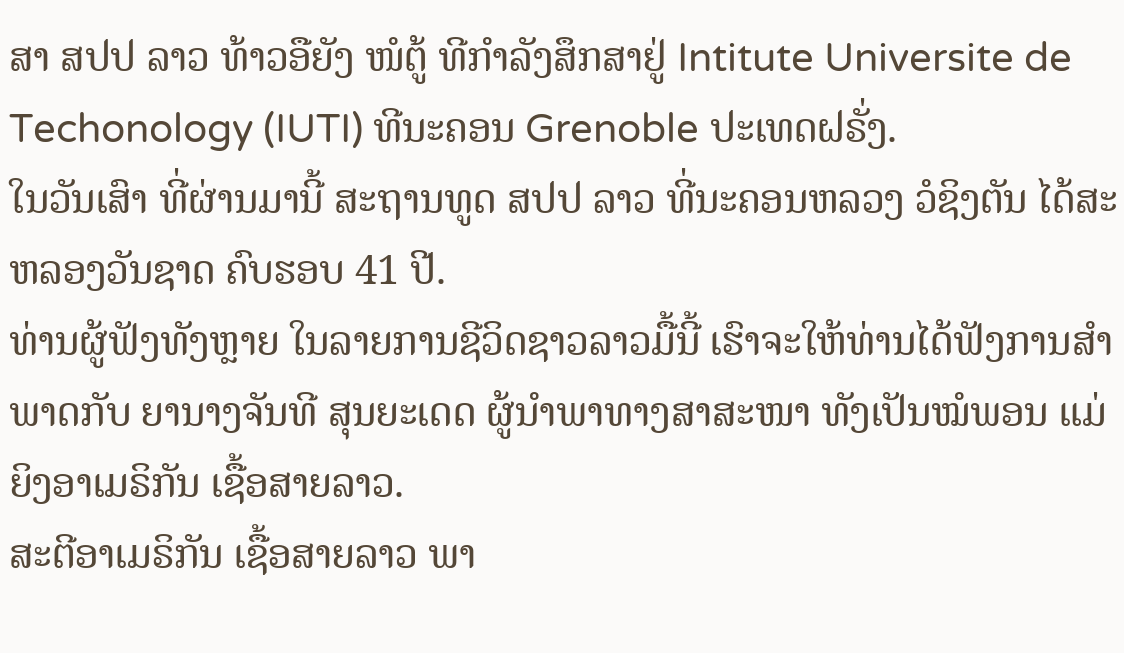ສາ ສປປ ລາວ ທ້າວອືຍັງ ໜໍຕູ້ ທີກຳລັງສຶກສາຢູ່ Intitute Universite de Techonology (IUTI) ທີນະຄອນ Grenoble ປະເທດຝຣັ່ງ.
ໃນວັນເສົາ ທີ່ຜ່ານມານີ້ ສະຖານທູດ ສປປ ລາວ ທີ່ນະຄອນຫລວງ ວໍຊິງຕັນ ໄດ້ສະຫລອງວັນຊາດ ຄົບຮອບ 41 ປີ.
ທ່ານຜູ້ຟັງທັງຫຼາຍ ໃນລາຍການຊີວິດຊາວລາວມື້ນີ້ ເຮົາຈະໃຫ້ທ່ານໄດ້ຟັງການສຳພາດກັບ ຍານາງຈັນທີ ສຸນຍະເດດ ຜູ້ນຳພາທາງສາສະໜາ ທັງເປັນໝໍພອນ ແມ່ຍິງອາເມຣິກັນ ເຊື້ອສາຍລາວ.
ສະຕີອາເມຣິກັນ ເຊື້ອສາຍລາວ ພາ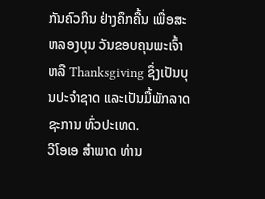ກັນຄົວກິນ ຢ່າງຄຶກຄື້ນ ເພື່ອສະຫລອງບຸນ ວັນຂອບຄຸນພະເຈົ້າ ຫລື Thanksgiving ຊຶ່ງເປັນບຸນປະຈຳຊາດ ແລະເປັນມື້ພັກລາດຊະການ ທົ່ວປະເທດ.
ວີໂອເອ ສຳພາດ ທ່ານ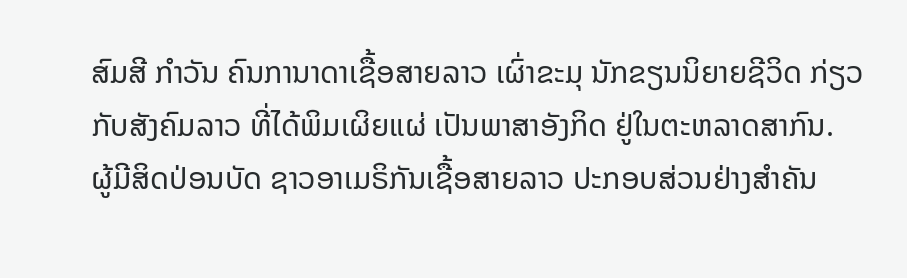ສົມສີ ກຳວັນ ຄົນການາດາເຊື້ອສາຍລາວ ເຜົ່າຂະມຸ ນັກຂຽນນິຍາຍຊີວິດ ກ່ຽວກັບສັງຄົມລາວ ທີ່ໄດ້ພິມເຜິຍແຜ່ ເປັນພາສາອັງກິດ ຢູ່ໃນຕະຫລາດສາກົນ.
ຜູ້ມີສິດປ່ອນບັດ ຊາວອາເມຣິກັນເຊື້ອສາຍລາວ ປະກອບສ່ວນຢ່າງສຳຄັນ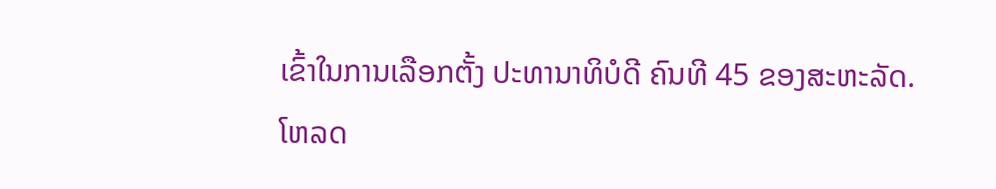ເຂົ້າໃນການເລືອກຕັ້ງ ປະທານາທິບໍດີ ຄົນທີ 45 ຂອງສະຫະລັດ.
ໂຫລດ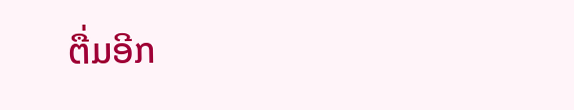ຕື່ມອີກ